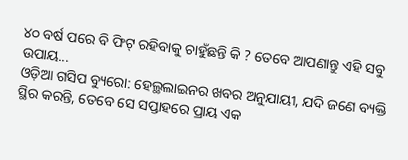୪୦ ବର୍ଷ ପରେ ବି ଫିଟ୍ ରହିବାକୁ ଚାହୁଁଛନ୍ତି କି ? ତେବେ ଆପଣାନ୍ତୁ ଏହି ସବୁ ଉପାୟ...
ଓଡ଼ିଆ ଗସିପ ବ୍ୟୁରୋ: ହେଲ୍ଥଲାଇନର ଖବର ଅନୁଯାୟୀ, ଯଦି ଜଣେ ବ୍ୟକ୍ତି ସ୍ଥିର କରନ୍ତି, ତେବେ ସେ ସପ୍ତାହରେ ପ୍ରାୟ ଏକ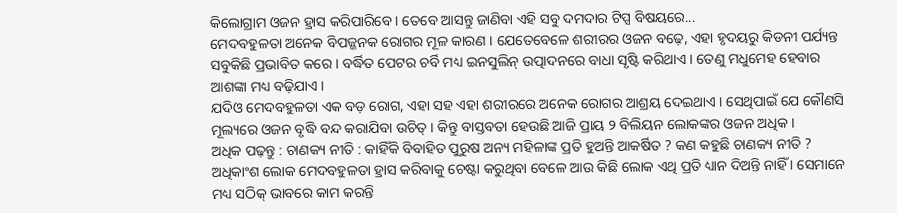କିଲୋଗ୍ରାମ ଓଜନ ହ୍ରାସ କରିପାରିବେ । ତେବେ ଆସନ୍ତୁ ଜାଣିବା ଏହି ସବୁ ଦମଦାର ଟିପ୍ସ ବିଷୟରେ...
ମେଦବହୁଳତା ଅନେକ ବିପଜ୍ଜନକ ରୋଗର ମୂଳ କାରଣ । ଯେତେବେଳେ ଶରୀରର ଓଜନ ବଢ଼େ, ଏହା ହୃଦୟରୁ କିଡନୀ ପର୍ଯ୍ୟନ୍ତ ସବୁକିଛି ପ୍ରଭାବିତ କରେ । ବର୍ଦ୍ଧିତ ପେଟର ଚର୍ବି ମଧ୍ୟ ଇନସୁଲିନ୍ ଉତ୍ପାଦନରେ ବାଧା ସୃଷ୍ଟି କରିଥାଏ । ତେଣୁ ମଧୁମେହ ହେବାର ଆଶଙ୍କା ମଧ୍ୟ ବଢ଼ିଯାଏ ।
ଯଦିଓ ମେଦବହୁଳତା ଏକ ବଡ଼ ରୋଗ, ଏହା ସହ ଏହା ଶରୀରରେ ଅନେକ ରୋଗର ଆଶ୍ରୟ ଦେଇଥାଏ । ସେଥିପାଇଁ ଯେ କୌଣସି ମୂଲ୍ୟରେ ଓଜନ ବୃଦ୍ଧି ବନ୍ଦ କରାଯିବା ଉଚିତ୍ । କିନ୍ତୁ ବାସ୍ତବତା ହେଉଛି ଆଜି ପ୍ରାୟ ୨ ବିଲିୟନ ଲୋକଙ୍କର ଓଜନ ଅଧିକ ।
ଅଧିକ ପଢ଼ନ୍ତୁ : ଚାଣକ୍ୟ ନୀତି : କାହିଁକି ବିବାହିତ ପୁରୁଷ ଅନ୍ୟ ମହିଳାଙ୍କ ପ୍ରତି ହୁଅନ୍ତି ଆକର୍ଷିତ ? କଣ କହୁଛି ଚାଣକ୍ୟ ନୀତି ?
ଅଧିକାଂଶ ଲୋକ ମେଦବହୁଳତା ହ୍ରାସ କରିବାକୁ ଚେଷ୍ଟା କରୁଥିବା ବେଳେ ଆଉ କିଛି ଲୋକ ଏଥି ପ୍ରତି ଧ୍ୟାନ ଦିଅନ୍ତି ନାହିଁ । ସେମାନେ ମଧ୍ୟ ସଠିକ୍ ଭାବରେ କାମ କରନ୍ତି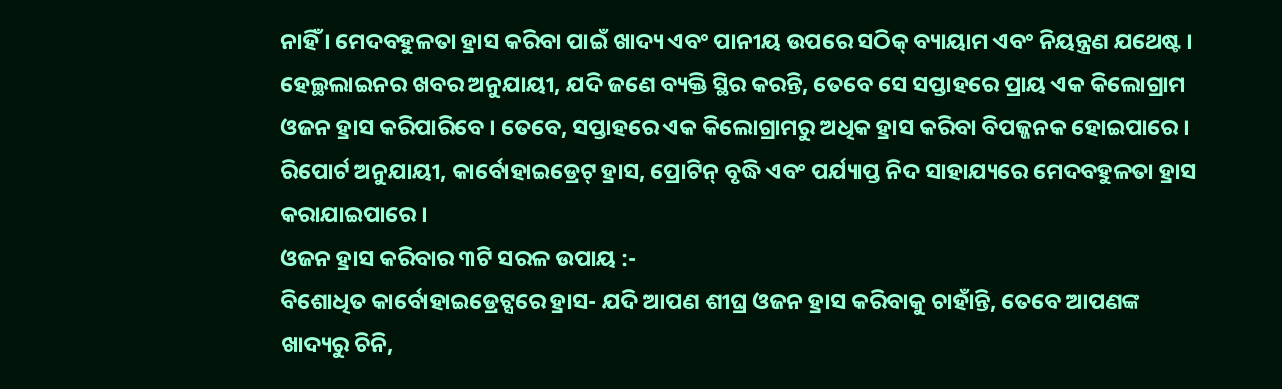ନାହିଁ । ମେଦବହୁଳତା ହ୍ରାସ କରିବା ପାଇଁ ଖାଦ୍ୟ ଏବଂ ପାନୀୟ ଉପରେ ସଠିକ୍ ବ୍ୟାୟାମ ଏବଂ ନିୟନ୍ତ୍ରଣ ଯଥେଷ୍ଟ ।
ହେଲ୍ଥଲାଇନର ଖବର ଅନୁଯାୟୀ, ଯଦି ଜଣେ ବ୍ୟକ୍ତି ସ୍ଥିର କରନ୍ତି, ତେବେ ସେ ସପ୍ତାହରେ ପ୍ରାୟ ଏକ କିଲୋଗ୍ରାମ ଓଜନ ହ୍ରାସ କରିପାରିବେ । ତେବେ, ସପ୍ତାହରେ ଏକ କିଲୋଗ୍ରାମରୁ ଅଧିକ ହ୍ରାସ କରିବା ବିପଜ୍ଜନକ ହୋଇପାରେ । ରିପୋର୍ଟ ଅନୁଯାୟୀ, କାର୍ବୋହାଇଡ୍ରେଟ୍ ହ୍ରାସ, ପ୍ରୋଟିନ୍ ବୃଦ୍ଧି ଏବଂ ପର୍ଯ୍ୟାପ୍ତ ନିଦ ସାହାଯ୍ୟରେ ମେଦବହୁଳତା ହ୍ରାସ କରାଯାଇପାରେ ।
ଓଜନ ହ୍ରାସ କରିବାର ୩ଟି ସରଳ ଉପାୟ :-
ବିଶୋଧିତ କାର୍ବୋହାଇଡ୍ରେଟ୍ସରେ ହ୍ରାସ- ଯଦି ଆପଣ ଶୀଘ୍ର ଓଜନ ହ୍ରାସ କରିବାକୁ ଚାହାଁନ୍ତି, ତେବେ ଆପଣଙ୍କ ଖାଦ୍ୟରୁ ଚିନି,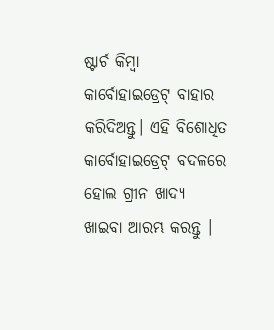ଷ୍ଟାର୍ଚ କିମ୍ବା କାର୍ବୋହାଇଡ୍ରେଟ୍ ବାହାର କରିଦିଅନ୍ତୁ। ଏହି ବିଶୋଧିତ କାର୍ବୋହାଇଡ୍ରେଟ୍ ବଦଳରେ ହୋଲ ଗ୍ରୀନ ଖାଦ୍ୟ ଖାଇବା ଆରମ୍ଭ କରନ୍ତୁ ।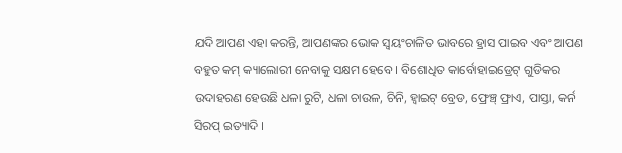ଯଦି ଆପଣ ଏହା କରନ୍ତି, ଆପଣଙ୍କର ଭୋକ ସ୍ୱୟଂଚାଳିତ ଭାବରେ ହ୍ରାସ ପାଇବ ଏବଂ ଆପଣ ବହୁତ କମ୍ କ୍ୟାଲୋରୀ ନେବାକୁ ସକ୍ଷମ ହେବେ । ବିଶୋଧିତ କାର୍ବୋହାଇଡ୍ରେଟ୍ ଗୁଡିକର ଉଦାହରଣ ହେଉଛି ଧଳା ରୁଟି, ଧଳା ଚାଉଳ, ଚିନି, ହ୍ବାଇଟ୍ ବ୍ରେଡ, ଫ୍ରେଞ୍ଚ୍ ଫ୍ରାଏ, ପାସ୍ତା, କର୍ନ ସିରପ୍ ଇତ୍ୟାଦି ।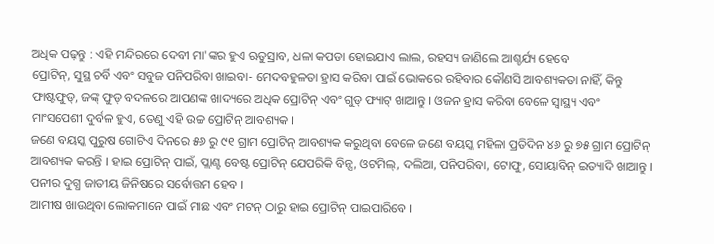ଅଧିକ ପଢ଼ନ୍ତୁ : ଏହି ମନ୍ଦିରରେ ଦେବୀ ମା'ଙ୍କର ହୁଏ ଋତୁସ୍ରାବ, ଧଳା କପଡା ହୋଇଯାଏ ଲାଲ, ରହସ୍ୟ ଜାଣିଲେ ଆଶ୍ଚର୍ଯ୍ୟ ହେବେ
ପ୍ରୋଟିନ୍, ସୁସ୍ଥ ଚର୍ବି ଏବଂ ସବୁଜ ପନିପରିବା ଖାଇବା- ମେଦବହୁଳତା ହ୍ରାସ କରିବା ପାଇଁ ଭୋକରେ ରହିବାର କୌଣସି ଆବଶ୍ୟକତା ନାହିଁ, କିନ୍ତୁ ଫାଷ୍ଟଫୁଡ୍, ଜଙ୍କ୍ ଫୁଡ୍ ବଦଳରେ ଆପଣଙ୍କ ଖାଦ୍ୟରେ ଅଧିକ ପ୍ରୋଟିନ୍ ଏବଂ ଗୁଡ୍ ଫ୍ୟାଟ୍ ଖାଆନ୍ତୁ । ଓଜନ ହ୍ରାସ କରିବା ବେଳେ ସ୍ୱାସ୍ଥ୍ୟ ଏବଂ ମାଂସପେଶୀ ଦୁର୍ବଳ ହୁଏ, ତେଣୁ ଏହି ଉଚ୍ଚ ପ୍ରୋଟିନ୍ ଆବଶ୍ୟକ ।
ଜଣେ ବୟସ୍କ ପୁରୁଷ ଗୋଟିଏ ଦିନରେ ୫୬ ରୁ ୯୧ ଗ୍ରାମ ପ୍ରୋଟିନ୍ ଆବଶ୍ୟକ କରୁଥିବା ବେଳେ ଜଣେ ବୟସ୍କ ମହିଳା ପ୍ରତିଦିନ ୪୬ ରୁ ୭୫ ଗ୍ରାମ ପ୍ରୋଟିନ୍ ଆବଶ୍ୟକ କରନ୍ତି । ହାଇ ପ୍ରୋଟିନ୍ ପାଇଁ, ପ୍ଲାଣ୍ଟ ବେଷ୍ଟ ପ୍ରୋଟିନ୍ ଯେପରିକି ବିନ୍ସ, ଓଟମିଲ୍, ଦଲିଆ, ପନିପରିବା, ଟୋଫୁ, ସୋୟାବିନ୍ ଇତ୍ୟାଦି ଖାଆନ୍ତୁ । ପନୀର ଦୁଗ୍ଧ ଜାତୀୟ ଜିନିଷରେ ସର୍ବୋତ୍ତମ ହେବ ।
ଆମୀଷ ଖାଉଥିବା ଲୋକମାନେ ପାଇଁ ମାଛ ଏବଂ ମଟନ୍ ଠାରୁ ହାଇ ପ୍ରୋଟିନ୍ ପାଇପାରିବେ ।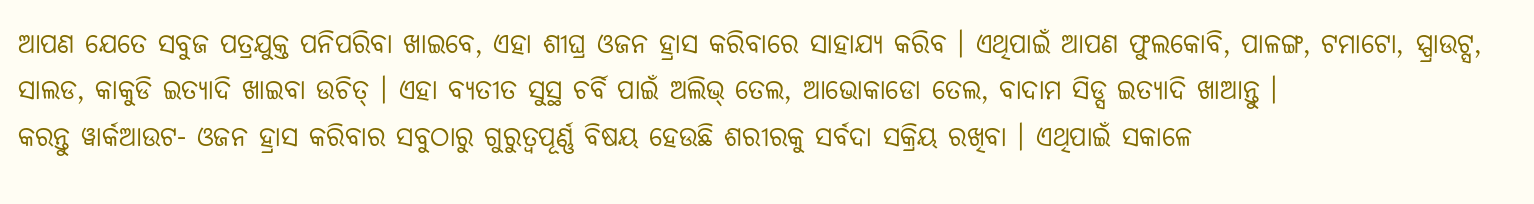ଆପଣ ଯେତେ ସବୁଜ ପତ୍ରଯୁକ୍ତ ପନିପରିବା ଖାଇବେ, ଏହା ଶୀଘ୍ର ଓଜନ ହ୍ରାସ କରିବାରେ ସାହାଯ୍ୟ କରିବ । ଏଥିପାଇଁ ଆପଣ ଫୁଲକୋବି, ପାଳଙ୍ଗ, ଟମାଟୋ, ସ୍ପ୍ରାଉଟ୍ସ, ସାଲଡ, କାକୁଡି ଇତ୍ୟାଦି ଖାଇବା ଉଚିତ୍ । ଏହା ବ୍ୟତୀତ ସୁସ୍ଥ ଚର୍ବି ପାଇଁ ଅଲିଭ୍ ତେଲ, ଆଭୋକାଡୋ ତେଲ, ବାଦାମ ସିଡ୍ସ ଇତ୍ୟାଦି ଖାଆନ୍ତୁ ।
କରନ୍ତୁ ୱାର୍କଆଉଟ- ଓଜନ ହ୍ରାସ କରିବାର ସବୁଠାରୁ ଗୁରୁତ୍ୱପୂର୍ଣ୍ଣ ବିଷୟ ହେଉଛି ଶରୀରକୁ ସର୍ବଦା ସକ୍ରିୟ ରଖିବା । ଏଥିପାଇଁ ସକାଳେ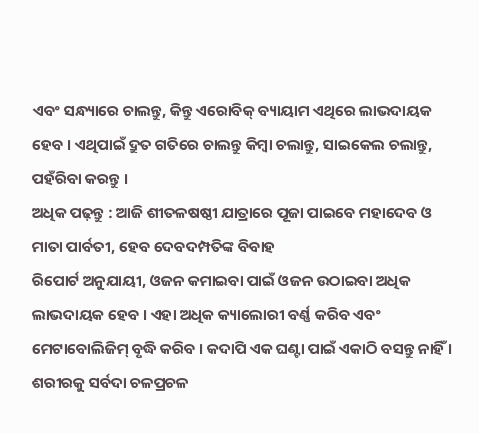ଏବଂ ସନ୍ଧ୍ୟାରେ ଚାଲନ୍ତୁ, କିନ୍ତୁ ଏରୋବିକ୍ ବ୍ୟାୟାମ ଏଥିରେ ଲାଭଦାୟକ ହେବ । ଏଥିପାଇଁ ଦ୍ରୁତ ଗତିରେ ଚାଲନ୍ତୁ କିମ୍ବା ଚଲାନ୍ତୁ, ସାଇକେଲ ଚଲାନ୍ତୁ, ପହଁରିବା କରନ୍ତୁ ।
ଅଧିକ ପଢ଼ନ୍ତୁ : ଆଜି ଶୀତଳଷଷ୍ଠୀ ଯାତ୍ରାରେ ପୂଜା ପାଇବେ ମହାଦେବ ଓ ମାତା ପାର୍ବତୀ, ହେବ ଦେବଦମ୍ପତିଙ୍କ ବିବାହ
ରିପୋର୍ଟ ଅନୁଯାୟୀ, ଓଜନ କମାଇବା ପାଇଁ ଓଜନ ଉଠାଇବା ଅଧିକ ଲାଭଦାୟକ ହେବ । ଏହା ଅଧିକ କ୍ୟାଲୋରୀ ବର୍ଣ୍ଣ କରିବ ଏବଂ ମେଟାବୋଲିଜିମ୍ ବୃଦ୍ଧି କରିବ । କଦାପି ଏକ ଘଣ୍ଟା ପାଇଁ ଏକାଠି ବସନ୍ତୁ ନାହିଁ । ଶରୀରକୁ ସର୍ବଦା ଚଳପ୍ରଚଳ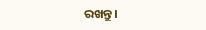ରଖନ୍ତୁ ।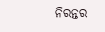ନିରନ୍ତର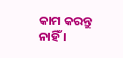କାମ କରନ୍ତୁ ନାହିଁ ।